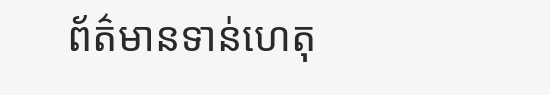ព័ត៌មានទាន់ហេតុ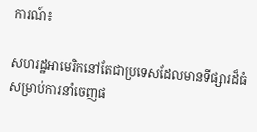ការណ៍៖

សហរដ្ឋអាមេរិកនៅតែជាប្រទេសដែលមានទីផ្សារដ៏ធំ សម្រាប់ការនាំចេញផ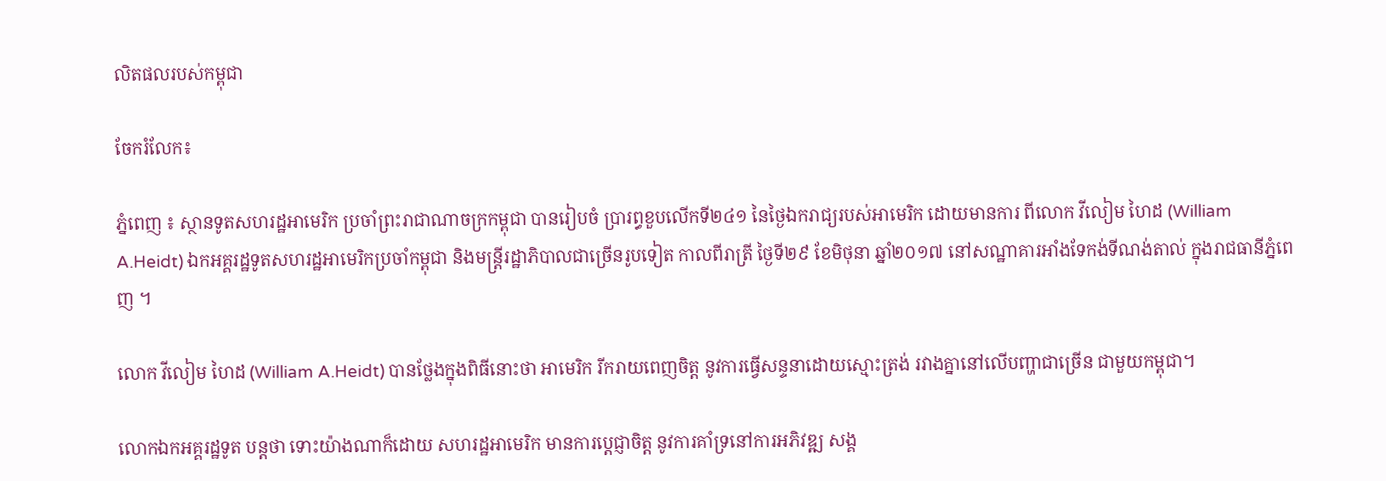លិតផលរបស់កម្ពុជា

ចែករំលែក៖

ភ្នំពេញ ៖ ស្ថានទូតសហរដ្ឋអាមេរិក ប្រចាំព្រះរាជាណាចក្រកម្ពុជា បានរៀបចំ ប្រារព្ធខួបលើកទី២៤១ នៃថ្ងៃឯករាជ្យរបស់អាមេរិក ដោយមានការ ពីលោក វីលៀម ហៃដ (William A.Heidt) ឯកអគ្គរដ្ឋទូតសហរដ្ឋអាមេរិកប្រចាំកម្ពុជា និងមន្រ្តីរដ្ឋាភិបាលជាច្រើនរូបទៀត កាលពីរាត្រី ថ្ងៃទី២៩ ខែមិថុនា ឆ្នាំ២០១៧ នៅសណ្ឋាគារអាំងទែកង់ទីណង់តាល់ ក្នុងរាជធានីភ្នំពេញ ។

លោក វីលៀម ហៃដ (William A.Heidt) បានថ្លែងក្នុងពិធីនោះថា អាមេរិក រីករាយពេញចិត្ត នូវការធ្វើសន្ទនាដោយស្មោះត្រង់ រវាងគ្នានៅលើបញ្ហាជាច្រើន ជាមួយកម្ពុជា។

លោកឯកអគ្គរដ្ឋទូត បន្តថា ទោះយ៉ាងណាក៏ដោយ សហរដ្ឋអាមេរិក មានការប្ដេជ្ញាចិត្ត នូវការគាំទ្រនៅការអភិវឌ្ឍ សង្គ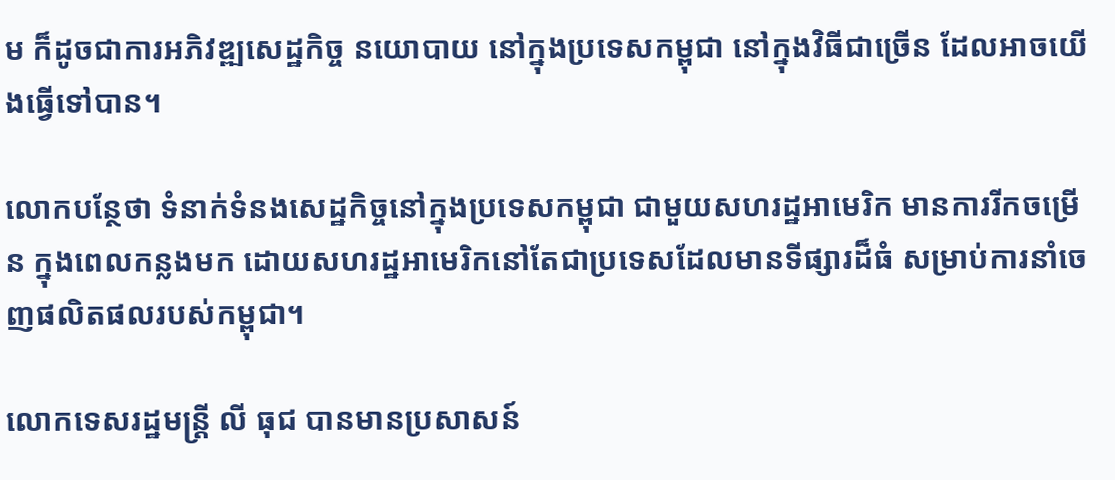ម ក៏ដូចជាការអភិវឌ្ឍសេដ្ឋកិច្ច នយោបាយ នៅក្នុងប្រទេសកម្ពុជា នៅក្នុងវិធីជាច្រើន ដែលអាចយើងធ្វើទៅបាន។

លោកបន្ថែថា ទំនាក់ទំនងសេដ្ឋកិច្ចនៅក្នុងប្រទេសកម្ពុជា ជាមួយសហរដ្ឋអាមេរិក មានការរីកចម្រើន ក្នុងពេលកន្លងមក ដោយសហរដ្ឋអាមេរិកនៅតែជាប្រទេសដែលមានទីផ្សារដ៏ធំ សម្រាប់ការនាំចេញផលិតផលរបស់កម្ពុជា។

លោកទេសរដ្ឋមន្ដ្រី លី ធុជ បានមានប្រសាសន៍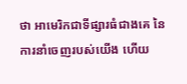ថា អាមេរិកជាទីផ្សារធំជាងគេ នៃការនាំចេញរបស់យើង ហើយ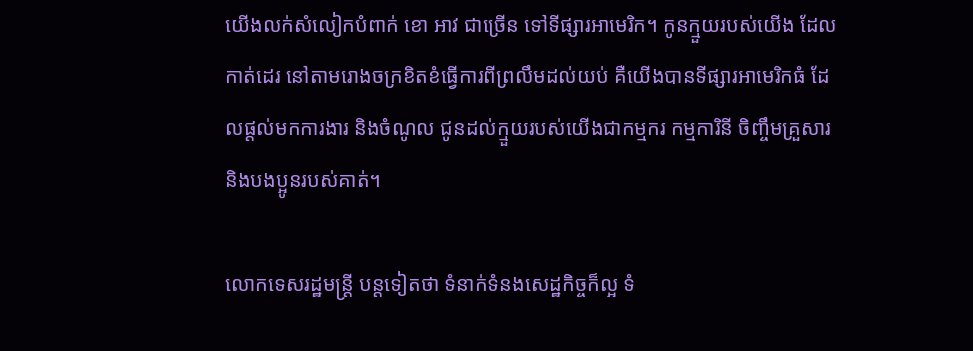យើងលក់សំលៀកបំពាក់ ខោ អាវ ជាច្រើន ទៅទីផ្សារអាមេរិក។ កូនក្មួយរបស់យើង ដែលកាត់ដេរ នៅតាមរោងចក្រខិតខំធ្វើការពីព្រលឹមដល់យប់ គឺយើងបានទីផ្សារអាមេរិកធំ ដែលផ្ដល់មកការងារ និងចំណូល ជូនដល់ក្មួយរបស់យើងជាកម្មករ កម្មការិនី ចិញ្ចឹមគ្រួសារ និងបងប្អូនរបស់គាត់។

លោកទេសរដ្ឋមន្ដ្រី បន្តទៀតថា ទំនាក់ទំនងសេដ្ឋកិច្ចក៏ល្អ ទំ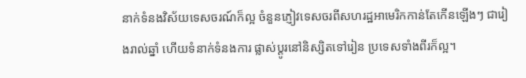នាក់ទំនងវិស័យទេសចរណ៍ក៏ល្អ ចំនួនភ្ញៀវទេសចរពីសហរដ្ឋអាមេរិកកាន់តែកើនឡើងៗ ជារៀងរាល់ឆ្នាំ ហើយទំនាក់ទំនងការ ផ្លាស់ប្ដូរនៅនិស្សិតទៅរៀន ប្រទេសទាំងពីរក៏ល្អ។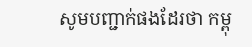សូមបញ្ជាក់ផងដែរថា កម្ពុ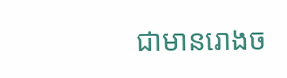ជាមានរោងច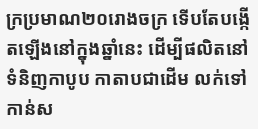ក្រប្រមាណ២០រោងចក្រ ទើបតែបង្កើតឡើងនៅក្នុងឆ្នាំនេះ ដើម្បីផលិតនៅទំនិញកាបូប កាតាបជាដើម លក់ទៅកាន់ស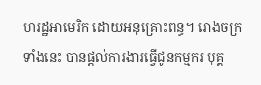ហរដ្ឋអាមេរិក ដោយអនុគ្រោះពន្ធ។ រោងចក្រទាំងនេះ បានផ្តល់ការងារធ្វើជូនកម្មករ បុគ្គ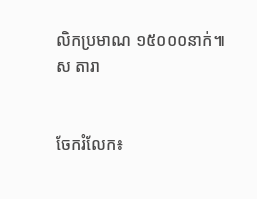លិកប្រមាណ ១៥០០០នាក់៕ ស តារា


ចែករំលែក៖